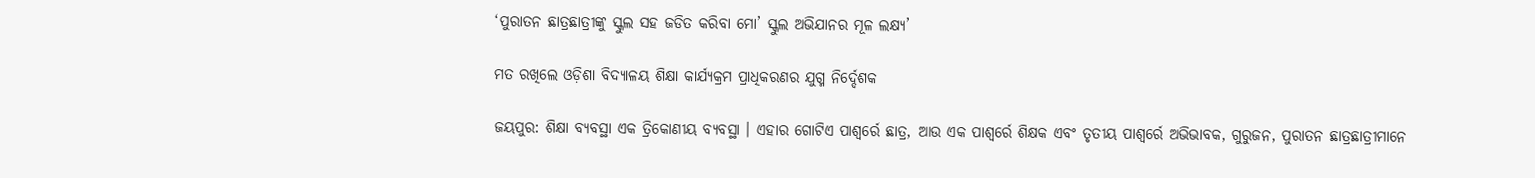‘ପୁରାତନ ଛାତ୍ରଛାତ୍ରୀଙ୍କୁ ସ୍କୁଲ ସହ ଜଡିତ କରିବା ମୋ’ ସ୍କୁଲ ଅଭିଯାନର ମୂଳ ଲକ୍ଷ୍ୟ’

ମତ ରଖିଲେ ଓଡ଼ିଶା ବିଦ୍ୟାଳୟ ଶିକ୍ଷା କାର୍ଯ୍ୟକ୍ରମ ପ୍ରାଧିକରଣର ଯୁଗ୍ମ ନିର୍ଦ୍ଦେଶକ

ଜୟପୁର: ଶିକ୍ଷା ବ୍ୟବସ୍ଥା ଏକ ତ୍ରିକୋଣୀୟ ବ୍ୟବସ୍ଥା । ଏହାର ଗୋଟିଏ ପାଶ୍ୱର୍ରେ ଛାତ୍ର, ଆଉ ଏକ ପାଶ୍ୱର୍ରେ ଶିକ୍ଷକ ଏବଂ ତୃତୀୟ ପାଶ୍ୱର୍ରେ ଅଭିଭାବକ, ଗୁରୁଜନ, ପୁରାତନ ଛାତ୍ରଛାତ୍ରୀମାନେ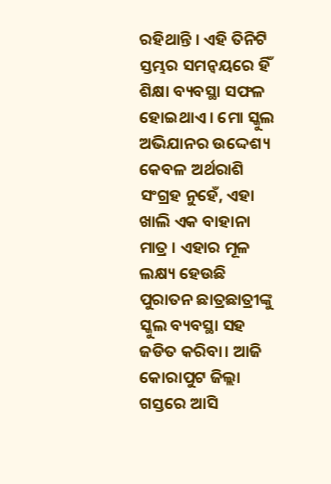ରହିଥାନ୍ତି । ଏହି ତିନିଟି ସ୍ତମ୍ଭର ସମନ୍ୱୟରେ ହିଁ ଶିକ୍ଷା ବ୍ୟବସ୍ଥା ସଫଳ ହୋଇଥାଏ । ମୋ ସ୍କୁଲ ଅଭିଯାନର ଉଦ୍ଦେଶ୍ୟ କେବଳ ଅର୍ଥରାଶି ସଂଗ୍ରହ ନୁହେଁ, ଏହା ଖାଲି ଏକ ବାହାନା ମାତ୍ର । ଏହାର ମୂଳ ଲକ୍ଷ୍ୟ ହେଉଛି ପୁରାତନ ଛାତ୍ରଛାତ୍ରୀଙ୍କୁ ସ୍କୁଲ ବ୍ୟବସ୍ଥା ସହ ଜଡିତ କରିବା। ଆଜି କୋରାପୁଟ ଜିଲ୍ଲା ଗସ୍ତରେ ଆସି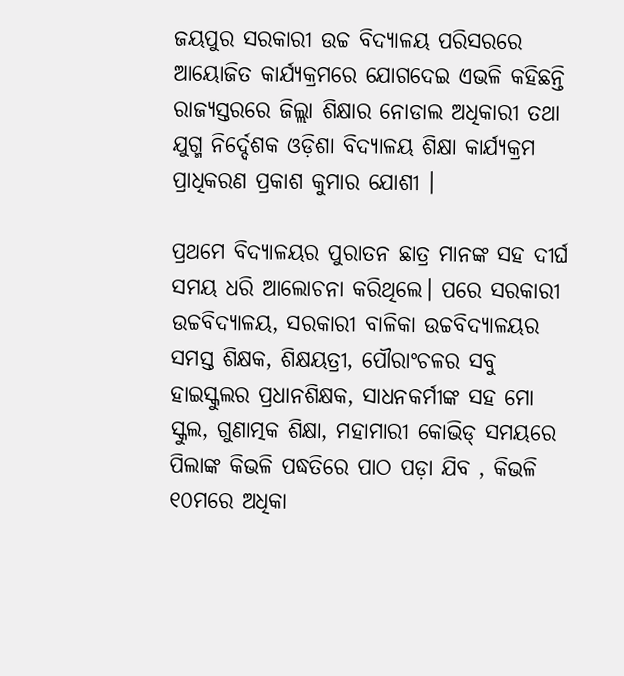ଜୟପୁର ସରକାରୀ ଉଚ୍ଚ ବିଦ୍ୟାଳୟ ପରିସରରେ ଆୟୋଜିତ କାର୍ଯ୍ୟକ୍ରମରେ ଯୋଗଦେଇ ଏଭଳି କହିଛନ୍ତି ରାଜ୍ୟସ୍ତରରେ ଜିଲ୍ଲା ଶିକ୍ଷାର ନୋଡାଲ ଅଧିକାରୀ ତଥା ଯୁଗ୍ମ ନିର୍ଦ୍ଦେଶକ ଓଡ଼ିଶା ବିଦ୍ୟାଳୟ ଶିକ୍ଷା କାର୍ଯ୍ୟକ୍ରମ ପ୍ରାଧିକରଣ ପ୍ରକାଶ କୁମାର ଯୋଶୀ ।

ପ୍ରଥମେ ବିଦ୍ୟାଳୟର ପୁରାତନ ଛାତ୍ର ମାନଙ୍କ ସହ ଦୀର୍ଘ ସମୟ ଧରି ଆଲୋଚନା କରିଥିଲେ। ପରେ ସରକାରୀ ଉଚ୍ଚବିଦ୍ୟାଳୟ, ସରକାରୀ ବାଳିକା ଉଚ୍ଚବିଦ୍ୟାଳୟର ସମସ୍ତ ଶିକ୍ଷକ, ଶିକ୍ଷୟତ୍ରୀ, ପୌରାଂଚଳର ସବୁ ହାଇସ୍କୁଲର ପ୍ରଧାନଶିକ୍ଷକ, ସାଧନକର୍ମୀଙ୍କ ସହ ମୋ ସ୍କୁଲ, ଗୁଣାତ୍ମକ ଶିକ୍ଷା, ମହାମାରୀ କୋଭିଡ୍ ସମୟରେ ପିଲାଙ୍କ କିଭଳି ପଦ୍ଧତିରେ ପାଠ ପଡ଼ା ଯିବ , କିଭଳି ୧୦ମରେ ଅଧିକା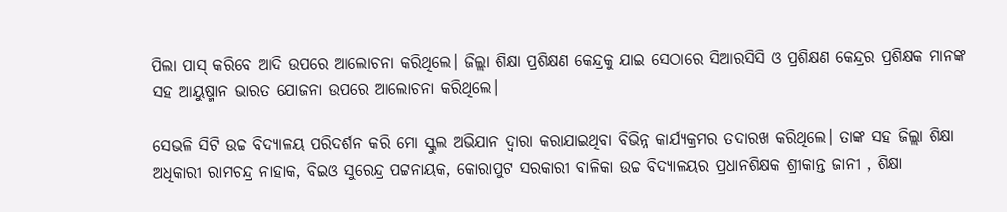ପିଲା ପାସ୍ କରିବେ ଆଦି ଉପରେ ଆଲୋଚନା କରିଥିଲେ। ଜିଲ୍ଲା ଶିକ୍ଷା ପ୍ରଶିକ୍ଷଣ କେନ୍ଦ୍ରକୁ ଯାଇ ସେଠାରେ ସିଆରସିସି ଓ ପ୍ରଶିକ୍ଷଣ କେନ୍ଦ୍ରର ପ୍ରଶିକ୍ଷକ ମାନଙ୍କ ସହ ଆୟୁଷ୍ମାନ ଭାରତ ଯୋଜନା ଉପରେ ଆଲୋଚନା କରିଥିଲେ।

ସେଭଳି ସିଟି ଉଚ୍ଚ ବିଦ୍ୟାଳୟ ପରିଦର୍ଶନ କରି ମୋ ସ୍କୁଲ ଅଭିଯାନ ଦ୍ବାରା କରାଯାଇଥିବା ବିଭିନ୍ନ କାର୍ଯ୍ୟକ୍ରମର ତଦାରଖ କରିଥିଲେ। ତାଙ୍କ ସହ ଜିଲ୍ଲା ଶିକ୍ଷା ଅଧିକାରୀ ରାମଚନ୍ଦ୍ର ନାହାକ, ବିଇଓ ସୁରେନ୍ଦ୍ର ପଟ୍ଟନାୟକ, କୋରାପୁଟ ସରକାରୀ ବାଳିକା ଉଚ୍ଚ ବିଦ୍ୟାଳୟର ପ୍ରଧାନଶିକ୍ଷକ ଶ୍ରୀକାନ୍ତ ଜାନୀ , ଶିକ୍ଷା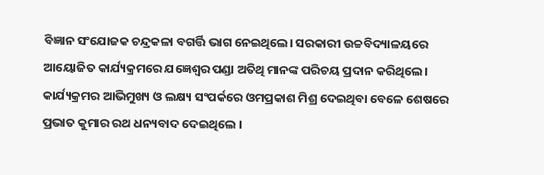ବିଜ୍ଞାନ ସଂଯୋଜକ ଚନ୍ଦ୍ରକଳା ବଗର୍ତ୍ତି ଭାଗ ନେଇଥିଲେ। ସରକାରୀ ଉଚ୍ଚବିଦ୍ୟାଳୟରେ ଆୟୋଜିତ କାର୍ଯ୍ୟକ୍ରମରେ ଯଜ୍ଞେଶ୍ବର ପଣ୍ଡା ଅତିଥି ମାନଙ୍କ ପରିଚୟ ପ୍ରଦାନ କରିଥିଲେ। କାର୍ଯ୍ୟକ୍ରମର ଆଭିମୁଖ୍ୟ ଓ ଲକ୍ଷ୍ୟ ସଂପର୍କରେ ଓମପ୍ରକାଶ ମିଶ୍ର ଦେଇଥିବା ବେଳେ ଶେଷରେ ପ୍ରଭାତ କୁମାର ରଥ ଧନ୍ୟବାଦ ଦେଇଥିଲେ ।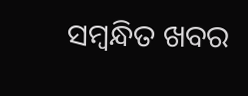ସମ୍ବନ୍ଧିତ ଖବର